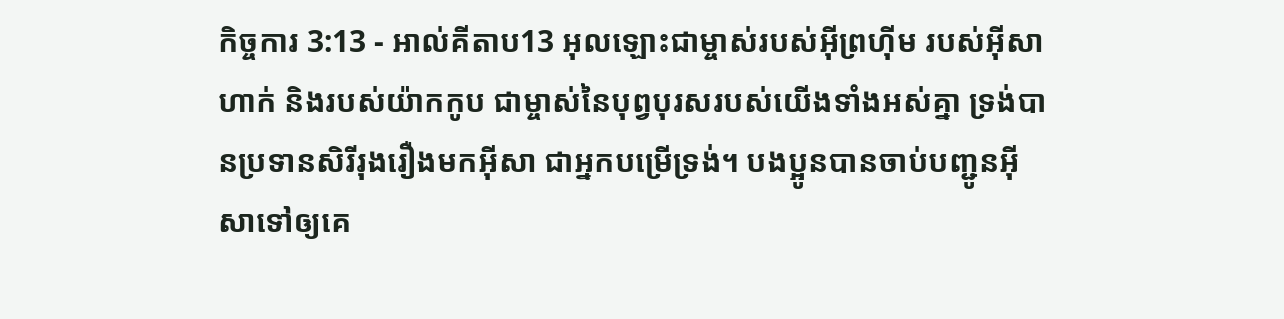កិច្ចការ 3:13 - អាល់គីតាប13 អុលឡោះជាម្ចាស់របស់អ៊ីព្រហ៊ីម របស់អ៊ីសាហាក់ និងរបស់យ៉ាកកូប ជាម្ចាស់នៃបុព្វបុរសរបស់យើងទាំងអស់គ្នា ទ្រង់បានប្រទានសិរីរុងរឿងមកអ៊ីសា ជាអ្នកបម្រើទ្រង់។ បងប្អូនបានចាប់បញ្ជូនអ៊ីសាទៅឲ្យគេ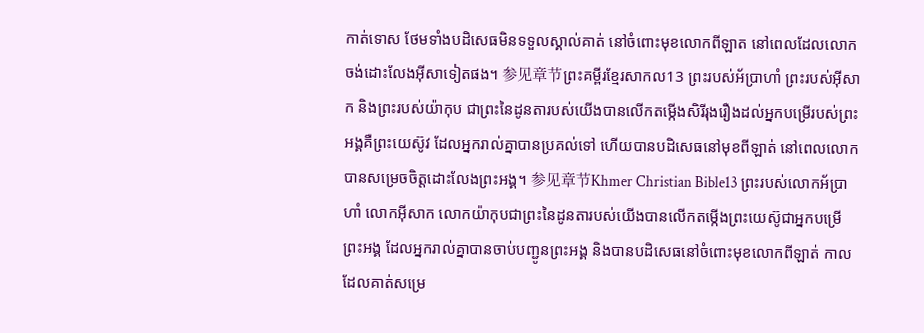កាត់ទោស ថែមទាំងបដិសេធមិនទទួលស្គាល់គាត់ នៅចំពោះមុខលោកពីឡាត នៅពេលដែលលោកចង់ដោះលែងអ៊ីសាទៀតផង។ 参见章节ព្រះគម្ពីរខ្មែរសាកល13 ព្រះរបស់អ័ប្រាហាំ ព្រះរបស់អ៊ីសាក និងព្រះរបស់យ៉ាកុប ជាព្រះនៃដូនតារបស់យើងបានលើកតម្កើងសិរីរុងរឿងដល់អ្នកបម្រើរបស់ព្រះអង្គគឺព្រះយេស៊ូវ ដែលអ្នករាល់គ្នាបានប្រគល់ទៅ ហើយបានបដិសេធនៅមុខពីឡាត់ នៅពេលលោកបានសម្រេចចិត្តដោះលែងព្រះអង្គ។ 参见章节Khmer Christian Bible13 ព្រះរបស់លោកអ័ប្រាហាំ លោកអ៊ីសាក លោកយ៉ាកុបជាព្រះនៃដូនតារបស់យើងបានលើកតម្កើងព្រះយេស៊ូជាអ្នកបម្រើព្រះអង្គ ដែលអ្នករាល់គ្នាបានចាប់បញ្ជូនព្រះអង្គ និងបានបដិសេធនៅចំពោះមុខលោកពីឡាត់ កាលដែលគាត់សម្រេ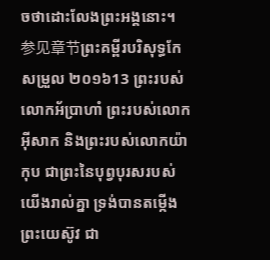ចថាដោះលែងព្រះអង្គនោះ។ 参见章节ព្រះគម្ពីរបរិសុទ្ធកែសម្រួល ២០១៦13 ព្រះរបស់លោកអ័ប្រាហាំ ព្រះរបស់លោកអ៊ីសាក និងព្រះរបស់លោកយ៉ាកុប ជាព្រះនៃបុព្វបុរសរបស់យើងរាល់គ្នា ទ្រង់បានតម្កើងព្រះយេស៊ូវ ជា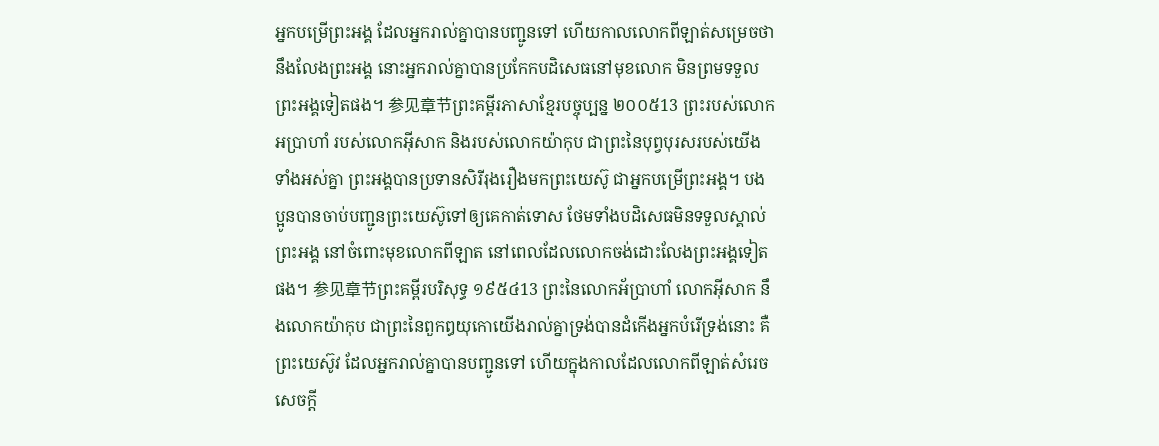អ្នកបម្រើព្រះអង្គ ដែលអ្នករាល់គ្នាបានបញ្ជូនទៅ ហើយកាលលោកពីឡាត់សម្រេចថានឹងលែងព្រះអង្គ នោះអ្នករាល់គ្នាបានប្រកែកបដិសេធនៅមុខលោក មិនព្រមទទួលព្រះអង្គទៀតផង។ 参见章节ព្រះគម្ពីរភាសាខ្មែរបច្ចុប្បន្ន ២០០៥13 ព្រះរបស់លោកអប្រាហាំ របស់លោកអ៊ីសាក និងរបស់លោកយ៉ាកុប ជាព្រះនៃបុព្វបុរសរបស់យើងទាំងអស់គ្នា ព្រះអង្គបានប្រទានសិរីរុងរឿងមកព្រះយេស៊ូ ជាអ្នកបម្រើព្រះអង្គ។ បងប្អូនបានចាប់បញ្ជូនព្រះយេស៊ូទៅឲ្យគេកាត់ទោស ថែមទាំងបដិសេធមិនទទួលស្គាល់ព្រះអង្គ នៅចំពោះមុខលោកពីឡាត នៅពេលដែលលោកចង់ដោះលែងព្រះអង្គទៀតផង។ 参见章节ព្រះគម្ពីរបរិសុទ្ធ ១៩៥៤13 ព្រះនៃលោកអ័ប្រាហាំ លោកអ៊ីសាក នឹងលោកយ៉ាកុប ជាព្រះនៃពួកឰយុកោយើងរាល់គ្នាទ្រង់បានដំកើងអ្នកបំរើទ្រង់នោះ គឺព្រះយេស៊ូវ ដែលអ្នករាល់គ្នាបានបញ្ជូនទៅ ហើយក្នុងកាលដែលលោកពីឡាត់សំរេចសេចក្ដី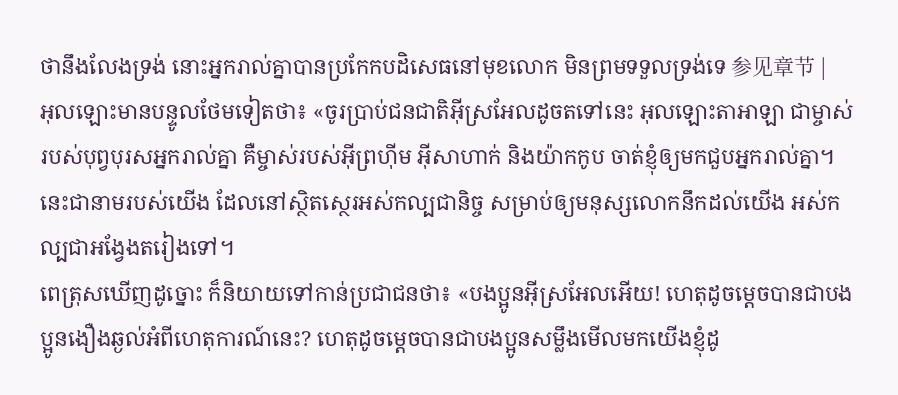ថានឹងលែងទ្រង់ នោះអ្នករាល់គ្នាបានប្រកែកបដិសេធនៅមុខលោក មិនព្រមទទួលទ្រង់ទេ 参见章节 |
អុលឡោះមានបន្ទូលថែមទៀតថា៖ «ចូរប្រាប់ជនជាតិអ៊ីស្រអែលដូចតទៅនេះ អុលឡោះតាអាឡា ជាម្ចាស់របស់បុព្វបុរសអ្នករាល់គ្នា គឺម្ចាស់របស់អ៊ីព្រហ៊ីម អ៊ីសាហាក់ និងយ៉ាកកូប ចាត់ខ្ញុំឲ្យមកជួបអ្នករាល់គ្នា។ នេះជានាមរបស់យើង ដែលនៅស្ថិតស្ថេរអស់កល្បជានិច្ច សម្រាប់ឲ្យមនុស្សលោកនឹកដល់យើង អស់កល្បជាអង្វែងតរៀងទៅ។
ពេត្រុសឃើញដូច្នោះ ក៏និយាយទៅកាន់ប្រជាជនថា៖ «បងប្អូនអ៊ីស្រអែលអើយ! ហេតុដូចម្ដេចបានជាបងប្អូនងឿងឆ្ងល់អំពីហេតុការណ៍នេះ? ហេតុដូចម្ដេចបានជាបងប្អូនសម្លឹងមើលមកយើងខ្ញុំដូ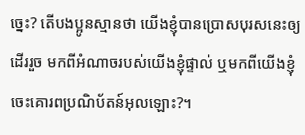ច្នេះ? តើបងប្អូនស្មានថា យើងខ្ញុំបានប្រោសបុរសនេះឲ្យដើររួច មកពីអំណាចរបស់យើងខ្ញុំផ្ទាល់ ឬមកពីយើងខ្ញុំចេះគោរពប្រណិប័តន៍អុលឡោះ?។